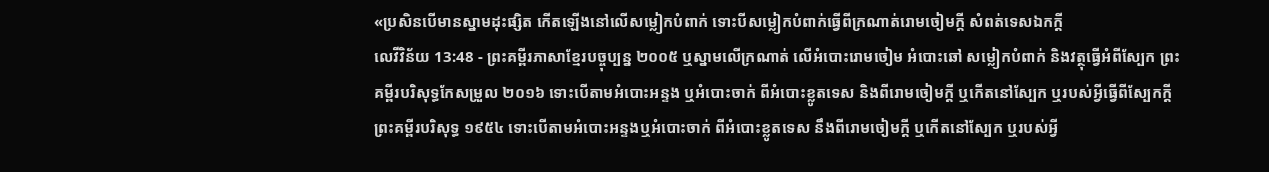«ប្រសិនបើមានស្នាមដុះផ្សិត កើតឡើងនៅលើសម្លៀកបំពាក់ ទោះបីសម្លៀកបំពាក់ធ្វើពីក្រណាត់រោមចៀមក្ដី សំពត់ទេសឯកក្ដី
លេវីវិន័យ 13:48 - ព្រះគម្ពីរភាសាខ្មែរបច្ចុប្បន្ន ២០០៥ ឬស្នាមលើក្រណាត់ លើអំបោះរោមចៀម អំបោះឆៅ សម្លៀកបំពាក់ និងវត្ថុធ្វើអំពីស្បែក ព្រះគម្ពីរបរិសុទ្ធកែសម្រួល ២០១៦ ទោះបើតាមអំបោះអន្ទង ឬអំបោះចាក់ ពីអំបោះខ្លូតទេស និងពីរោមចៀមក្តី ឬកើតនៅស្បែក ឬរបស់អ្វីធ្វើពីស្បែកក្តី ព្រះគម្ពីរបរិសុទ្ធ ១៩៥៤ ទោះបើតាមអំបោះអន្ទងឬអំបោះចាក់ ពីអំបោះខ្លូតទេស នឹងពីរោមចៀមក្តី ឬកើតនៅស្បែក ឬរបស់អ្វី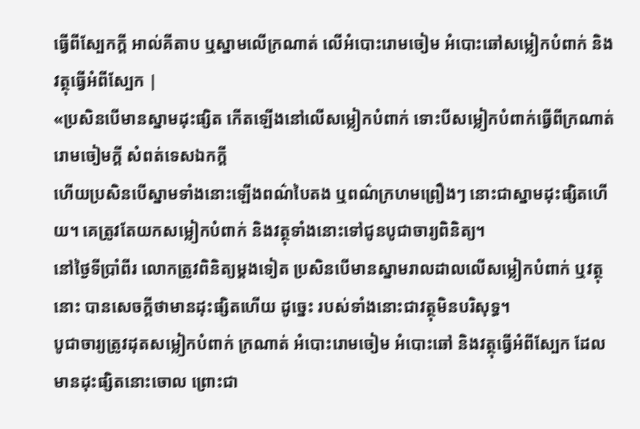ធ្វើពីស្បែកក្តី អាល់គីតាប ឬស្នាមលើក្រណាត់ លើអំបោះរោមចៀម អំបោះឆៅសម្លៀកបំពាក់ និងវត្ថុធ្វើអំពីស្បែក |
«ប្រសិនបើមានស្នាមដុះផ្សិត កើតឡើងនៅលើសម្លៀកបំពាក់ ទោះបីសម្លៀកបំពាក់ធ្វើពីក្រណាត់រោមចៀមក្ដី សំពត់ទេសឯកក្ដី
ហើយប្រសិនបើស្នាមទាំងនោះឡើងពណ៌បៃតង ឬពណ៌ក្រហមព្រឿងៗ នោះជាស្នាមដុះផ្សិតហើយ។ គេត្រូវតែយកសម្លៀកបំពាក់ និងវត្ថុទាំងនោះទៅជូនបូជាចារ្យពិនិត្យ។
នៅថ្ងៃទីប្រាំពីរ លោកត្រូវពិនិត្យម្ដងទៀត ប្រសិនបើមានស្នាមរាលដាលលើសម្លៀកបំពាក់ ឬវត្ថុនោះ បានសេចក្ដីថាមានដុះផ្សិតហើយ ដូច្នេះ របស់ទាំងនោះជាវត្ថុមិនបរិសុទ្ធ។
បូជាចារ្យត្រូវដុតសម្លៀកបំពាក់ ក្រណាត់ អំបោះរោមចៀម អំបោះឆៅ និងវត្ថុធ្វើអំពីស្បែក ដែលមានដុះផ្សិតនោះចោល ព្រោះជា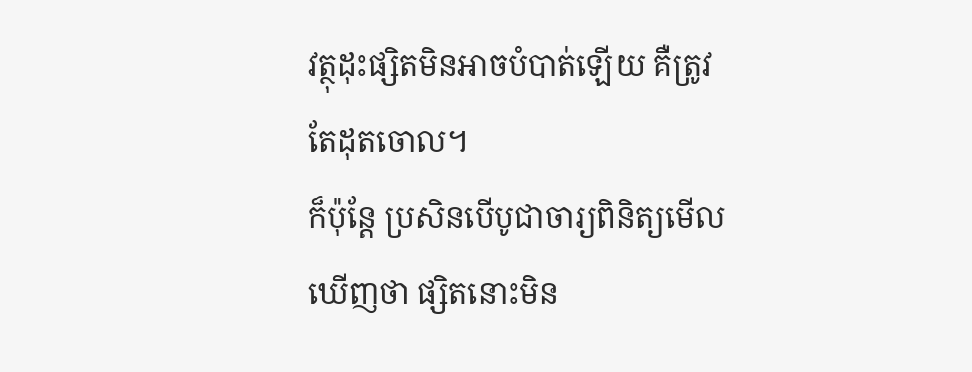វត្ថុដុះផ្សិតមិនអាចបំបាត់ឡើយ គឺត្រូវតែដុតចោល។
ក៏ប៉ុន្តែ ប្រសិនបើបូជាចារ្យពិនិត្យមើលឃើញថា ផ្សិតនោះមិន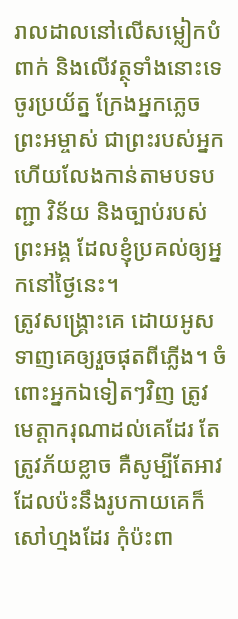រាលដាលនៅលើសម្លៀកបំពាក់ និងលើវត្ថុទាំងនោះទេ
ចូរប្រយ័ត្ន ក្រែងអ្នកភ្លេចព្រះអម្ចាស់ ជាព្រះរបស់អ្នក ហើយលែងកាន់តាមបទបញ្ជា វិន័យ និងច្បាប់របស់ព្រះអង្គ ដែលខ្ញុំប្រគល់ឲ្យអ្នកនៅថ្ងៃនេះ។
ត្រូវសង្គ្រោះគេ ដោយអូសទាញគេឲ្យរួចផុតពីភ្លើង។ ចំពោះអ្នកឯទៀតៗវិញ ត្រូវមេត្តាករុណាដល់គេដែរ តែត្រូវភ័យខ្លាច គឺសូម្បីតែអាវដែលប៉ះនឹងរូបកាយគេក៏សៅហ្មងដែរ កុំប៉ះពា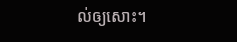ល់ឲ្យសោះ។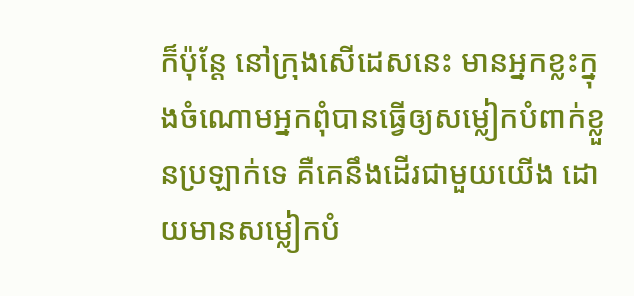ក៏ប៉ុន្តែ នៅក្រុងសើដេសនេះ មានអ្នកខ្លះក្នុងចំណោមអ្នកពុំបានធ្វើឲ្យសម្លៀកបំពាក់ខ្លួនប្រឡាក់ទេ គឺគេនឹងដើរជាមួយយើង ដោយមានសម្លៀកបំ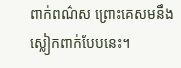ពាក់ពណ៌ស ព្រោះគេសមនឹងស្លៀកពាក់បែបនេះ។